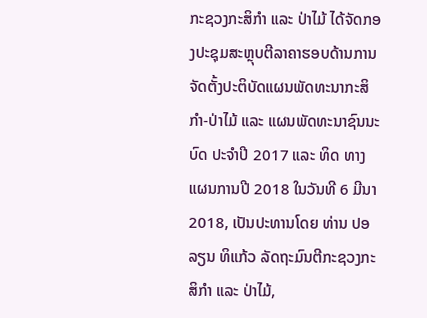ກະຊວງກະສິກຳ ແລະ ປ່າໄມ້ ໄດ້ຈັດກອງປະຊຸມສະຫຼຸບຕີລາຄາຮອບດ້ານການຈັດຕັ້ງປະຕິບັດແຜນພັດທະນາກະສິກຳ-ປ່າໄມ້ ແລະ ແຜນພັດທະນາຊົນນະ ບົດ ປະຈຳປີ 2017 ແລະ ທິດ ທາງແຜນການປີ 2018 ໃນວັນທີ 6 ມີນາ 2018, ເປັນປະທານໂດຍ ທ່ານ ປອ ລຽນ ທິແກ້ວ ລັດຖະມົນຕີກະຊວງກະສິກຳ ແລະ ປ່າໄມ້,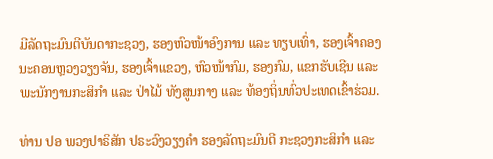ມີລັດຖະມົນຕີບັນດາກະຊວງ, ຮອງຫົວໜ້າອົງການ ແລະ ທຽບເທົ່າ, ຮອງເຈົ້າຄອງນະຄອນຫຼວງວຽງຈັນ, ຮອງເຈົ້າແຂວງ, ຫົວໜ້າກົມ, ຮອງກົມ, ແຂກຮັບເຊີນ ແລະ ພະນັກງານກະສິກຳ ແລະ ປ່າໄມ້ ທັງສູນກາງ ແລະ ທ້ອງຖິ່ນທົ່ວປະເທດເຂົ້າຮ່ວມ.

ທ່ານ ປອ ພວງປາຣິສັກ ປຣະວົງວຽງຄຳ ຮອງລັດຖະມົນຕີ ກະຊວງກະສິກຳ ແລະ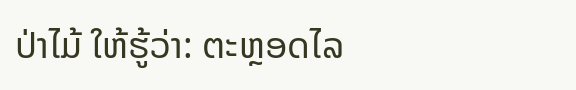ປ່າໄມ້ ໃຫ້ຮູ້ວ່າ: ຕະຫຼອດໄລ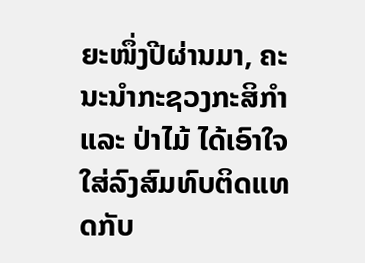ຍະໜຶ່ງປີຜ່ານມາ, ຄະນະນຳກະຊວງກະສິກຳ ແລະ ປ່າໄມ້ ໄດ້ເອົາໃຈໃສ່ລົງສົມທົບຕິດແທດກັບ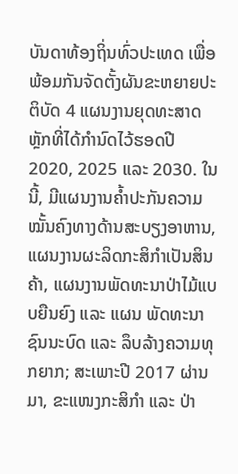ບັນດາທ້ອງຖິ່ນທົ່ວປະເທດ ເພື່ອພ້ອມກັນຈັດຕັ້ງຜັນຂະຫຍາຍປະຕິບັດ 4 ແຜນງານຍຸດທະສາດຫຼັກທີ່ໄດ້ກຳນົດໄວ້ຮອດປີ 2020, 2025 ແລະ 2030. ໃນນີ້, ມີແຜນງານຄໍ້າປະກັນຄວາມໝັ້ນຄົງທາງດ້ານສະບຽງອາຫານ, ແຜນງານຜະລິດກະສິກຳເປັນສິນຄ້າ, ແຜນງານພັດທະນາປ່າໄມ້ແບບຍືນຍົງ ແລະ ແຜນ ພັດທະນາຊົນນະບົດ ແລະ ລຶບລ້າງຄວາມທຸກຍາກ; ສະເພາະປີ 2017 ຜ່ານມາ, ຂະແໜງກະສິກຳ ແລະ ປ່າ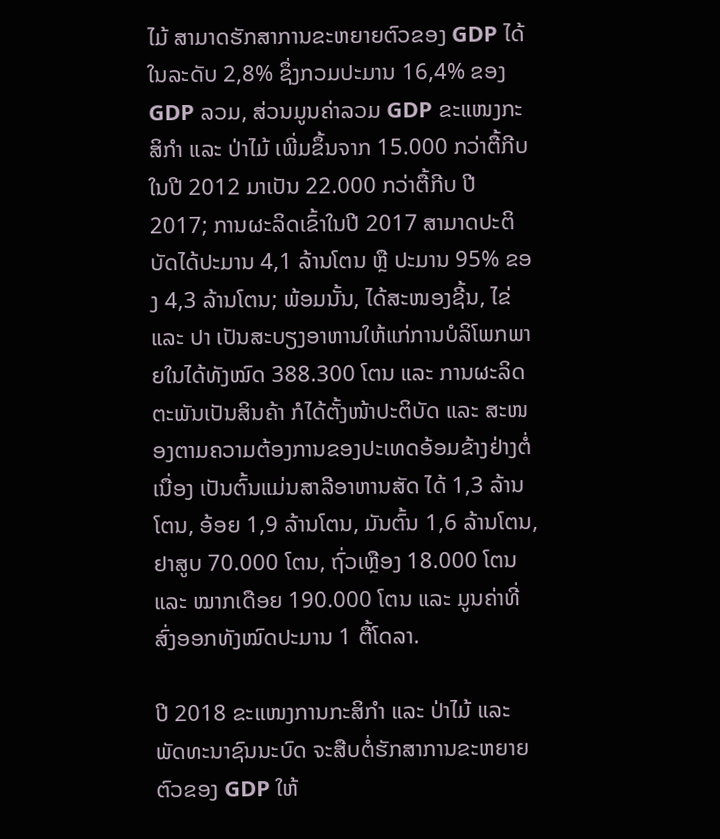ໄມ້ ສາມາດຮັກສາການຂະຫຍາຍຕົວຂອງ GDP ໄດ້ໃນລະດັບ 2,8% ຊຶ່ງກວມປະມານ 16,4% ຂອງ GDP ລວມ, ສ່ວນມູນຄ່າລວມ GDP ຂະແໜງກະສິກຳ ແລະ ປ່າໄມ້ ເພີ່ມຂຶ້ນຈາກ 15.000 ກວ່າຕື້ກີບ ໃນປີ 2012 ມາເປັນ 22.000 ກວ່າຕື້ກີບ ປີ 2017; ການຜະລິດເຂົ້າໃນປີ 2017 ສາມາດປະຕິບັດໄດ້ປະມານ 4,1 ລ້ານໂຕນ ຫຼື ປະມານ 95% ຂອງ 4,3 ລ້ານໂຕນ; ພ້ອມນັ້ນ, ໄດ້ສະໜອງຊີ້ນ, ໄຂ່ ແລະ ປາ ເປັນສະບຽງອາຫານໃຫ້ແກ່ການບໍລິໂພກພາຍໃນໄດ້ທັງໝົດ 388.300 ໂຕນ ແລະ ການຜະລິດຕະພັນເປັນສິນຄ້າ ກໍໄດ້ຕັ້ງໜ້າປະຕິບັດ ແລະ ສະໜອງຕາມຄວາມຕ້ອງການຂອງປະເທດອ້ອມຂ້າງຢ່າງຕໍ່ເນື່ອງ ເປັນຕົ້ນແມ່ນສາລີອາຫານສັດ ໄດ້ 1,3 ລ້ານໂຕນ, ອ້ອຍ 1,9 ລ້ານໂຕນ, ມັນຕົ້ນ 1,6 ລ້ານໂຕນ, ຢາສູບ 70.000 ໂຕນ, ຖົ່ວເຫຼືອງ 18.000 ໂຕນ ແລະ ໝາກເດືອຍ 190.000 ໂຕນ ແລະ ມູນຄ່າທີ່ສົ່ງອອກທັງໝົດປະມານ 1 ຕື້ໂດລາ.

ປີ 2018 ຂະແໜງການກະສິກຳ ແລະ ປ່າໄມ້ ແລະ ພັດທະນາຊົນນະບົດ ຈະສືບຕໍ່ຮັກສາການຂະຫຍາຍຕົວຂອງ GDP ໃຫ້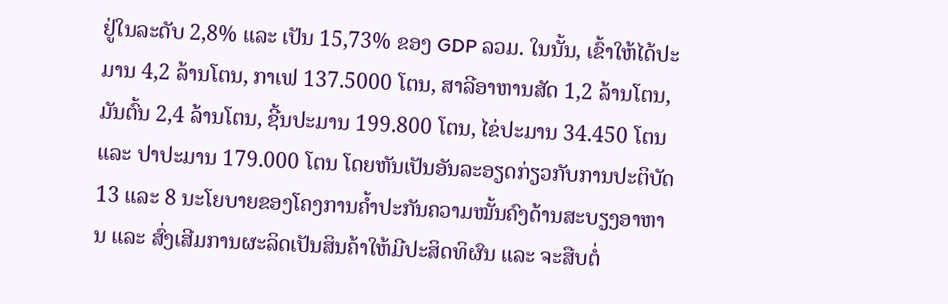ຢູ່ໃນລະດັບ 2,8% ແລະ ເປັນ 15,73% ຂອງ GDP ລວມ. ໃນນັ້ນ, ເຂົ້າໃຫ້ໄດ້ປະມານ 4,2 ລ້ານໂຕນ, ກາເຟ 137.5000 ໂຕນ, ສາລີອາຫານສັດ 1,2 ລ້ານໂຕນ, ມັນຕົ້ນ 2,4 ລ້ານໂຕນ, ຊີ້ນປະມານ 199.800 ໂຕນ, ໄຂ່ປະມານ 34.450 ໂຕນ ແລະ ປາປະມານ 179.000 ໂຕນ ໂດຍຫັນເປັນອັນລະອຽດກ່ຽວກັບການປະຕິບັດ 13 ແລະ 8 ນະໂຍບາຍຂອງໂຄງການຄໍ້າປະກັນຄວາມໝັ້ນຄົງດ້ານສະບຽງອາຫານ ແລະ ສົ່ງເສີມການຜະລິດເປັນສິນຄ້າໃຫ້ມີປະສິດທິຜົນ ແລະ ຈະສືບຕໍ່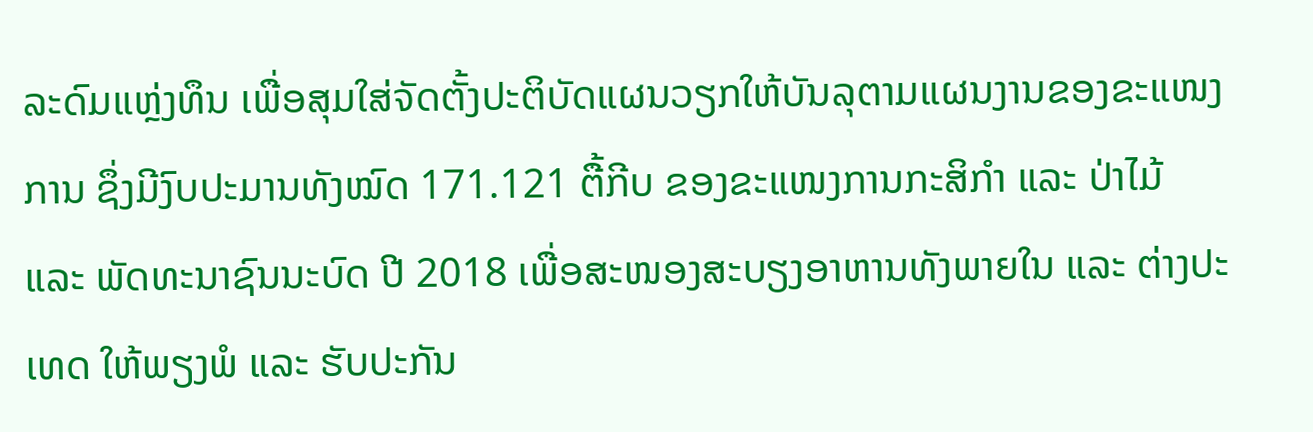ລະດົມແຫຼ່ງທຶນ ເພື່ອສຸມໃສ່ຈັດຕັ້ງປະຕິບັດແຜນວຽກໃຫ້ບັນລຸຕາມແຜນງານຂອງຂະແໜງການ ຊຶ່ງມີງົບປະມານທັງໝົດ 171.121 ຕື້ກີບ ຂອງຂະແໜງການກະສິກຳ ແລະ ປ່າໄມ້ ແລະ ພັດທະນາຊົນນະບົດ ປີ 2018 ເພື່ອສະໜອງສະບຽງອາຫານທັງພາຍໃນ ແລະ ຕ່າງປະເທດ ໃຫ້ພຽງພໍ ແລະ ຮັບປະກັນ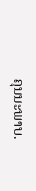ຄຸນນະພາບ.